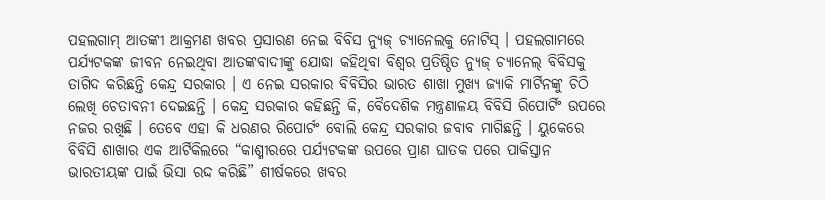ପହଲଗାମ୍ ଆତଙ୍କୀ ଆକ୍ରମଣ ଖବର ପ୍ରସାରଣ ନେଇ ବିବିସ ନ୍ୟୁଜ୍ ଚ୍ୟାନେଲକୁ ନୋଟିସ୍ । ପହଲଗାମରେ ପର୍ଯ୍ୟଟକଙ୍କ ଜୀବନ ନେଇଥିବା ଆତଙ୍କବାଦୀଙ୍କୁ ଯୋଦ୍ଧା କହିଥିବା ବିଶ୍ୱର ପ୍ରତିଷ୍ଠିତ ନ୍ୟୁଜ୍ ଚ୍ୟାନେଲ୍ ବିବିସକୁ ତାଗିଦ କରିଛନ୍ତି କେନ୍ଦ୍ର ସରକାର । ଏ ନେଇ ସରକାର ବିବିସିର ଭାରତ ଶାଖା ମୁଖ୍ୟ ଜ୍ୟାକି ମାର୍ଟିନଙ୍କୁ ଚିଠି ଲେଖି ଚେତାବନୀ ଦେଇଛନ୍ତି । କେନ୍ଦ୍ର ସରକାର କହିଛନ୍ତି କି, ବୈଦେଶିକ ମନ୍ତ୍ରଣାଳୟ ବିବିସି ରିପୋର୍ଟିଂ ଉପରେ ନଜର ରଖିଛି । ତେବେ ଏହା କି ଧରଣର ରିପୋର୍ଟଂ ବୋଲି କେନ୍ଦ୍ର ସରକାର ଜବାବ ମାଗିଛନ୍ତି । ୟୁକେରେ ବିବିସି ଶାଖାର ଏକ ଆର୍ଟିକିଲରେ “କାଶ୍ମୀରରେ ପର୍ଯ୍ୟଟକଙ୍କ ଉପରେ ପ୍ରାଣ ଘାତକ ପରେ ପାକିସ୍ତାନ ଭାରତୀୟଙ୍କ ପାଇଁ ଭିସା ରଦ୍ଦ କରିଛି” ଶୀର୍ଷକରେ ଖବର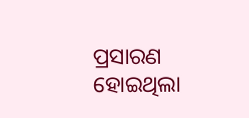ପ୍ରସାରଣ ହୋଇଥିଲା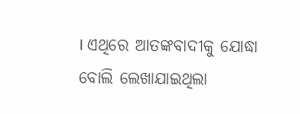। ଏଥିରେ ଆତଙ୍କବାଦୀକୁ ଯୋଦ୍ଧା ବୋଲି ଲେଖାଯାଇଥିଲା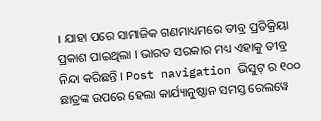। ଯାହା ପରେ ସାମାଜିକ ଗଣମାଧ୍ୟମରେ ତୀବ୍ର ପ୍ରତିକ୍ରିୟା ପ୍ରକାଶ ପାଇଥିଲା । ଭାରତ ସରକାର ମଧ୍ୟ ଏହାକୁ ତୀବ୍ର ନିନ୍ଦା କରିଛନ୍ତି । Post navigation ଭିସୁଟ୍ ର ୧୦୦ ଛାତ୍ରଙ୍କ ଉପରେ ହେଲା କାର୍ଯ୍ୟାନୁଷ୍ଠାନ ସମସ୍ତ ରେଲୱେ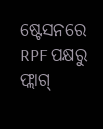ଷ୍ଟେସନରେ RPF ପକ୍ଷରୁ ଫ୍ଲାଗ୍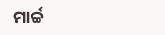ମାର୍ଚ୍ଚ